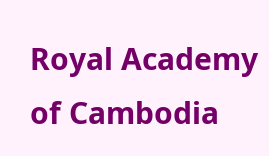Royal Academy of Cambodia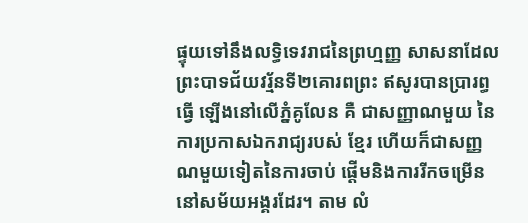ផ្ទុយទៅនឹងលទ្ធិទេវរាជនៃព្រហ្មញ្ញ សាសនាដែលព្រះបាទជ័យវរ្ម័នទី២គោរពព្រះ ឥសូរបានប្រារព្ធធ្វើ ឡើងនៅលើភ្នំគូលែន គឺ ជាសញ្ញាណមួយ នៃការប្រកាសឯករាជ្យរបស់ ខ្មែរ ហើយក៏ជាសញ្ញណមួយទៀតនៃការចាប់ ផ្តើមនិងការរីកចម្រើននៅសម័យអង្គរដែរ។ តាម លំ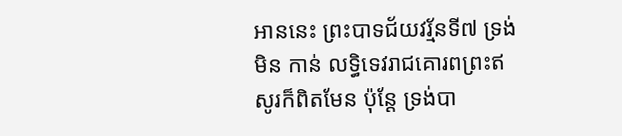អាននេះ ព្រះបាទជ័យវរ្ម័នទី៧ ទ្រង់មិន កាន់ លទ្ធិទេវរាជគោរពព្រះឥសូរក៏ពិតមែន ប៉ុន្តែ ទ្រង់បា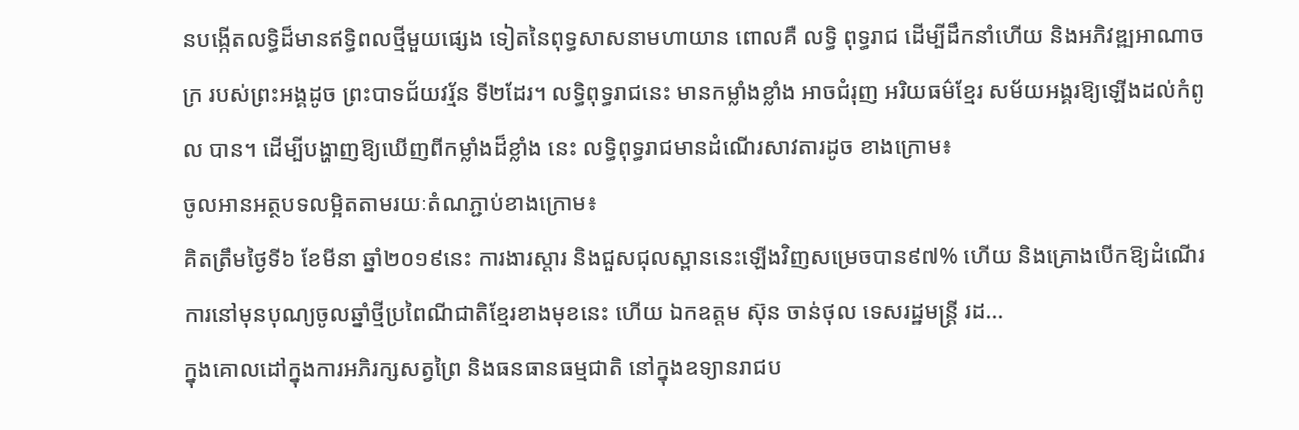នបង្កើតលទ្ធិដ៏មានឥទ្ធិពលថ្មីមួយផ្សេង ទៀតនៃពុទ្ធសាសនាមហាយាន ពោលគឺ លទ្ធិ ពុទ្ធរាជ ដើម្បីដឹកនាំហើយ និងអភិវឌ្ឍអាណាចក្រ របស់ព្រះអង្គដូច ព្រះបាទជ័យវរ្ម័ន ទី២ដែរ។ លទ្ធិពុទ្ធរាជនេះ មានកម្លាំងខ្លាំង អាចជំរុញ អរិយធម៌ខ្មែរ សម័យអង្គរឱ្យឡើងដល់កំពូល បាន។ ដើម្បីបង្ហាញឱ្យឃើញពីកម្លាំងដ៏ខ្លាំង នេះ លទ្ធិពុទ្ធរាជមានដំណើរសាវតារដូច ខាងក្រោម៖
ចូលអានអត្ថបទលម្អិតតាមរយៈតំណភ្ជាប់ខាងក្រោម៖
គិតត្រឹមថ្ងៃទី៦ ខែមីនា ឆ្នាំ២០១៩នេះ ការងារស្តារ និងជួសជុលស្ពាននេះឡើងវិញសម្រេចបាន៩៧% ហើយ និងគ្រោងបើកឱ្យដំណើរការនៅមុនបុណ្យចូលឆ្នាំថ្មីប្រពៃណីជាតិខ្មែរខាងមុខនេះ ហើយ ឯកឧត្តម ស៊ុន ចាន់ថុល ទេសរដ្ឋមន្រ្តី រដ...
ក្នុងគោលដៅក្នុងការអភិរក្សសត្វព្រៃ និងធនធានធម្មជាតិ នៅក្នុងឧទ្យានរាជប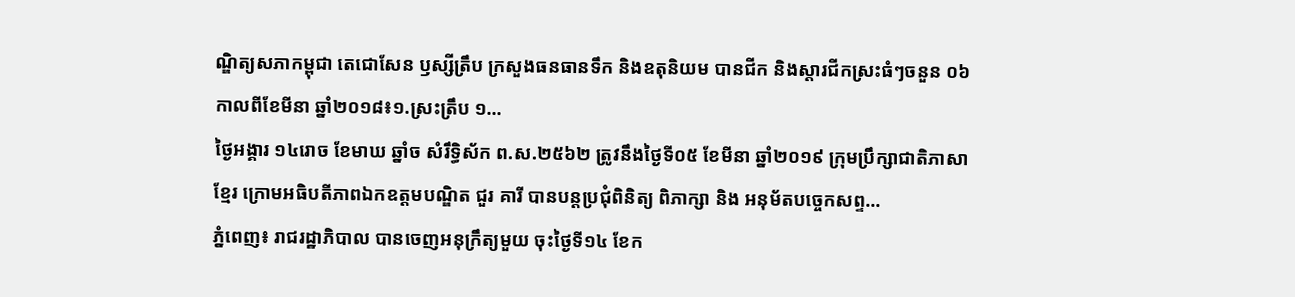ណ្ឌិត្យសភាកម្ពុជា តេជោសែន ឫស្សីត្រឹប ក្រសួងធនធានទឹក និងឧតុនិយម បានជីក និងស្តារជីកស្រះធំៗចនួន ០៦ កាលពីខែមីនា ឆ្នាំ២០១៨៖១.ស្រះត្រឹប ១...
ថ្ងៃអង្គារ ១៤រោច ខែមាឃ ឆ្នាំច សំរឹទ្ធិស័ក ព.ស.២៥៦២ ត្រូវនឹងថ្ងៃទី០៥ ខែមីនា ឆ្នាំ២០១៩ ក្រុមប្រឹក្សាជាតិភាសាខ្មែរ ក្រោមអធិបតីភាពឯកឧត្តមបណ្ឌិត ជួរ គារី បានបន្តប្រជុំពិនិត្យ ពិភាក្សា និង អនុម័តបច្ចេកសព្ទ...
ភ្នំពេញ៖ រាជរដ្ឋាភិបាល បានចេញអនុក្រឹត្យមួយ ចុះថ្ងៃទី១៤ ខែក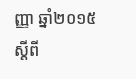ញ្ញា ឆ្នាំ២០១៥ ស្តីពី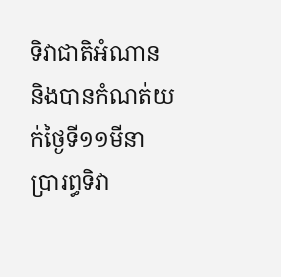ទិវាជាតិអំណាន និងបានកំណត់យក់ថ្ងៃទី១១មីនា ប្រារព្ធទិវា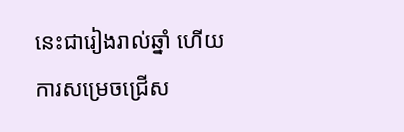នេះជារៀងរាល់ឆ្នាំ ហើយការសម្រេចជ្រើស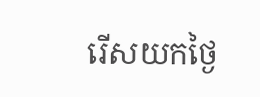រើសយកថ្ងៃ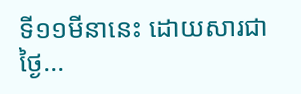ទី១១មីនានេះ ដោយសារជាថ្ងៃ...